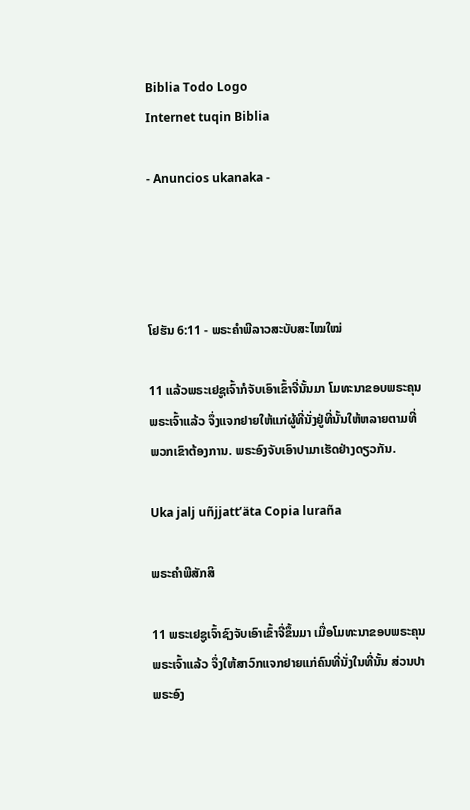Biblia Todo Logo
Internet tuqin Biblia

- Anuncios ukanaka -




ໂຢຮັນ 6:11 - ພຣະຄຳພີລາວສະບັບສະໄໝໃໝ່

11 ແລ້ວພຣະເຢຊູເຈົ້າກໍຈັບເອົາເຂົ້າຈີ່ນັ້ນມາ ໂມທະນາຂອບພຣະຄຸນພຣະເຈົ້າແລ້ວ ຈຶ່ງແຈກຢາຍໃຫ້ແກ່ຜູ້ທີ່ນັ່ງຢູ່ທີ່ນັ້ນໃຫ້ຫລາຍຕາມທີ່ພວກເຂົາຕ້ອງການ. ພຣະອົງຈັບເອົາປາມາເຮັດຢ່າງດຽວກັນ.

Uka jalj uñjjattʼäta Copia luraña

ພຣະຄຳພີສັກສິ

11 ພຣະເຢຊູເຈົ້າຊົງຈັບເອົາເຂົ້າຈີ່ຂຶ້ນມາ ເມື່ອໂມທະນາຂອບພຣະຄຸນພຣະເຈົ້າແລ້ວ ຈຶ່ງໃຫ້ສາວົກແຈກຢາຍແກ່ຄົນທີ່ນັ່ງໃນທີ່ນັ້ນ ສ່ວນປາ ພຣະອົງ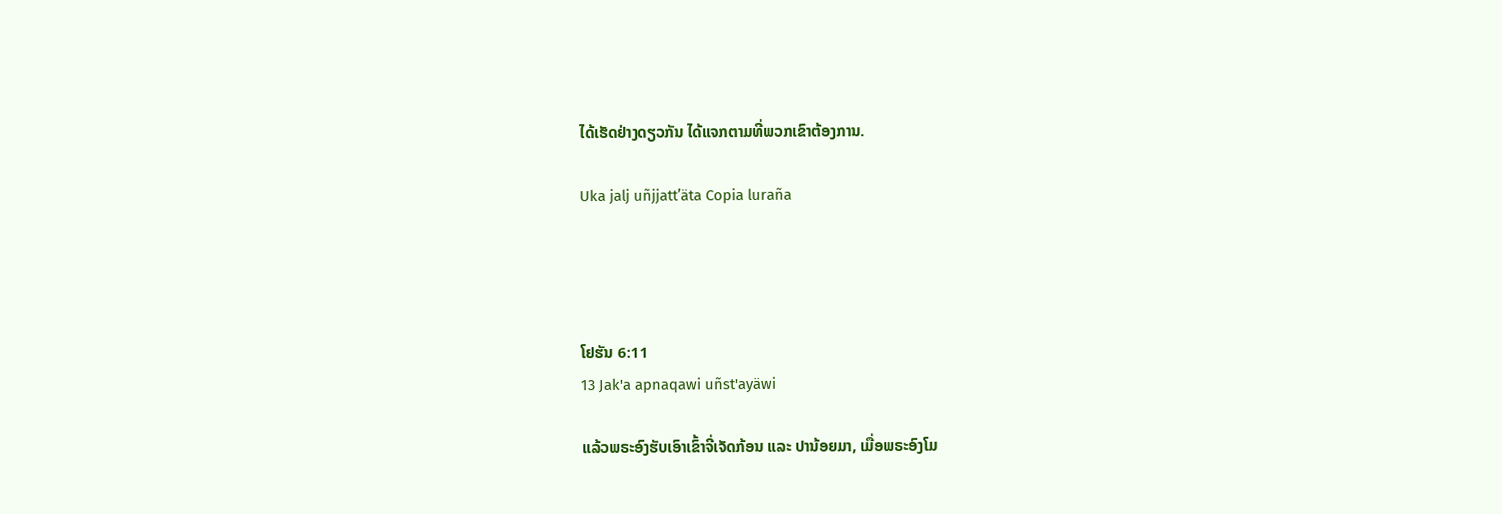ໄດ້ເຮັດຢ່າງດຽວກັນ ໄດ້ແຈກຕາມທີ່ພວກເຂົາຕ້ອງການ.

Uka jalj uñjjattʼäta Copia luraña




ໂຢຮັນ 6:11
13 Jak'a apnaqawi uñst'ayäwi

ແລ້ວພຣະອົງຮັບເອົາເຂົ້າຈີ່ເຈັດກ້ອນ ແລະ ປານ້ອຍມາ, ເມື່ອພຣະອົງໂມ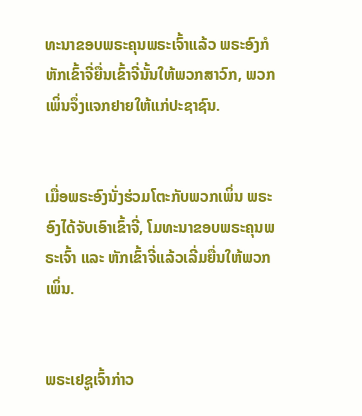ທະນາຂອບພຣະຄຸນພຣະເຈົ້າແລ້ວ ພຣະອົງກໍຫັກເຂົ້າຈີ່ຍື່ນເຂົ້າຈີ່ນັ້ນໃຫ້ພວກສາວົກ, ພວກເພິ່ນຈຶ່ງແຈກຢາຍໃຫ້ແກ່ປະຊາຊົນ.


ເມື່ອພຣະອົງນັ່ງຮ່ວມໂຕະກັບພວກເພິ່ນ ພຣະອົງໄດ້ຈັບເອົາເຂົ້າຈີ່, ໂມທະນາຂອບພຣະຄຸນພຣະເຈົ້າ ແລະ ຫັກເຂົ້າຈີ່ແລ້ວເລີ່ມຍື່ນໃຫ້ພວກເພິ່ນ.


ພຣະເຢຊູເຈົ້າກ່າວ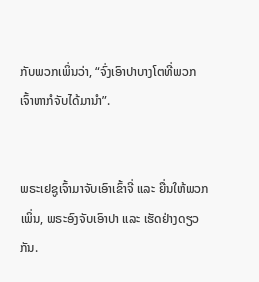ກັບພວກເພິ່ນວ່າ, “ຈົ່ງເອົາປາບາງໂຕທີ່ພວກເຈົ້າຫາກໍຈັບໄດ້ມານໍາ”.


ພຣະເຢຊູເຈົ້າມາຈັບເອົາເຂົ້າຈີ່ ແລະ ຍື່ນໃຫ້ພວກເພິ່ນ, ພຣະອົງຈັບເອົາປາ ແລະ ເຮັດຢ່າງດຽວກັນ.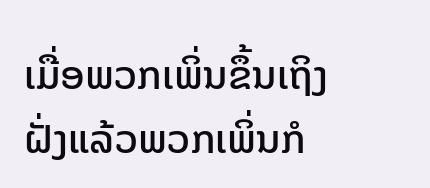ເມື່ອພວກເພິ່ນຂຶ້ນເຖິງຝັ່ງແລ້ວພວກເພິ່ນກໍ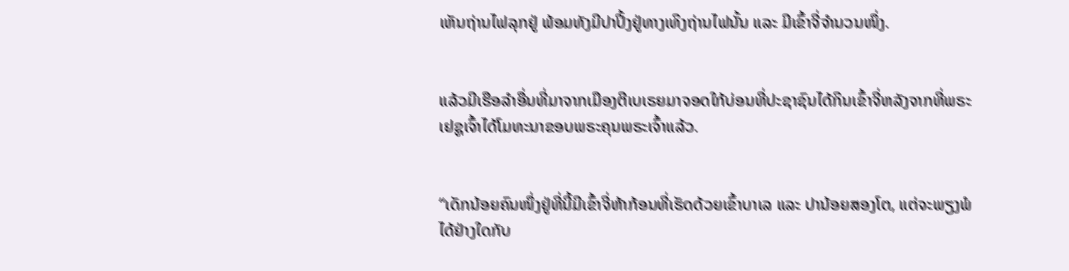ເຫັນຖ່ານໄຟລຸກຢູ່ ພ້ອມທັງມີປາປິ້ງຢູ່ທາງເທິງຖ່ານໄຟນັ້ນ ແລະ ມີເຂົ້າຈີ່ຈຳນວນໜຶ່ງ.


ແລ້ວມີເຮືອລຳອື່ນທີ່ມາຈາກເມືອງຕີເບເຣຍມາຈອດໃກ້ບ່ອນທີ່ປະຊາຊົນໄດ້ກິນເຂົ້າຈີ່ຫລັງຈາກທີ່ພຣະເຢຊູເຈົ້າໄດ້ໂມທະນາຂອບພຣະຄຸນພຣະເຈົ້າແລ້ວ.


“ເດັກນ້ອຍຄົນໜຶ່ງຢູ່ທີ່ນີ້ມີເຂົ້າຈີ່ຫ້າກ້ອນທີ່ເຮັດດ້ວຍເຂົ້າບາເລ ແລະ ປານ້ອຍສອງໂຕ, ແຕ່ຈະພຽງພໍໄດ້ຢ່າງໃດກັບ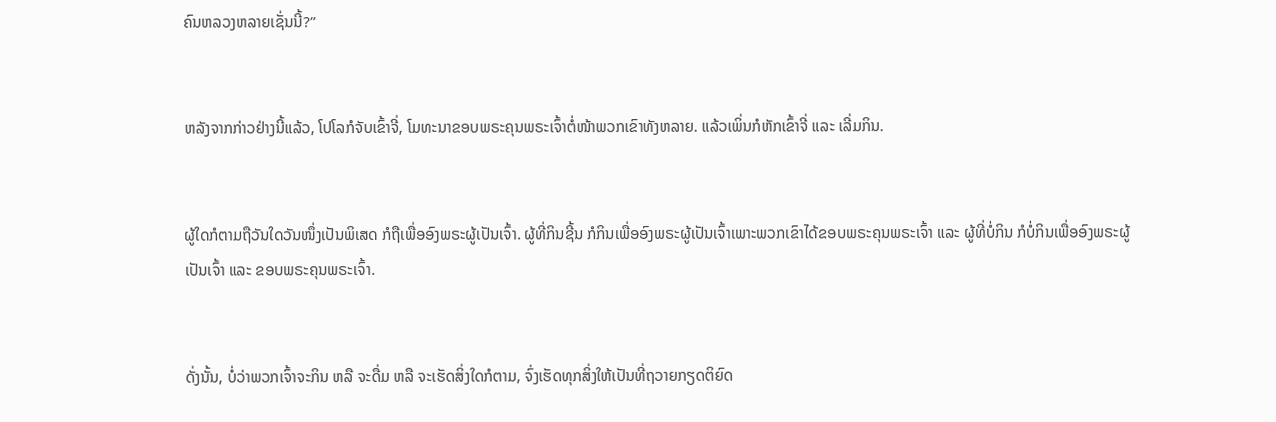ຄົນຫລວງຫລາຍເຊັ່ນນີ້?”


ຫລັງຈາກກ່າວຢ່າງນີ້ແລ້ວ, ໂປໂລກໍຈັບເຂົ້າຈີ່, ໂມທະນາຂອບພຣະຄຸນພຣະເຈົ້າຕໍ່ໜ້າພວກເຂົາທັງຫລາຍ. ແລ້ວເພິ່ນກໍຫັກເຂົ້າຈີ່ ແລະ ເລີ່ມກິນ.


ຜູ້ໃດກໍຕາມຖືວັນໃດວັນໜຶ່ງເປັນພິເສດ ກໍຖືເພື່ອອົງພຣະຜູ້ເປັນເຈົ້າ. ຜູ້ທີ່ກິນຊີ້ນ ກໍກິນເພື່ອອົງພຣະຜູ້ເປັນເຈົ້າເພາະພວກເຂົາໄດ້ຂອບພຣະຄຸນພຣະເຈົ້າ ແລະ ຜູ້ທີ່ບໍ່ກິນ ກໍບໍ່ກິນເພື່ອອົງພຣະຜູ້ເປັນເຈົ້າ ແລະ ຂອບພຣະຄຸນພຣະເຈົ້າ.


ດັ່ງນັ້ນ, ບໍ່ວ່າພວກເຈົ້າຈະກິນ ຫລື ຈະດື່ມ ຫລື ຈະເຮັດສິ່ງໃດກໍຕາມ, ຈົ່ງເຮັດທຸກສິ່ງໃຫ້ເປັນທີ່ຖວາຍກຽດຕິຍົດ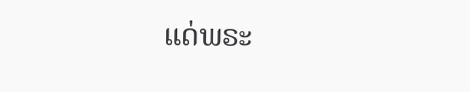ແດ່ພຣະ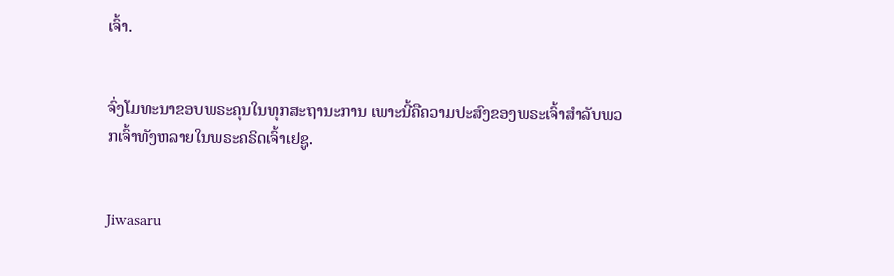ເຈົ້າ.


ຈົ່ງໂມທະນາຂອບພຣະຄຸນໃນທຸກສະຖານະການ ເພາະນີ້ຄືຄວາມປະສົງຂອງພຣະເຈົ້າສຳລັບພວກເຈົ້າທັງຫລາຍໃນພຣະຄຣິດເຈົ້າເຢຊູ.


Jiwasaru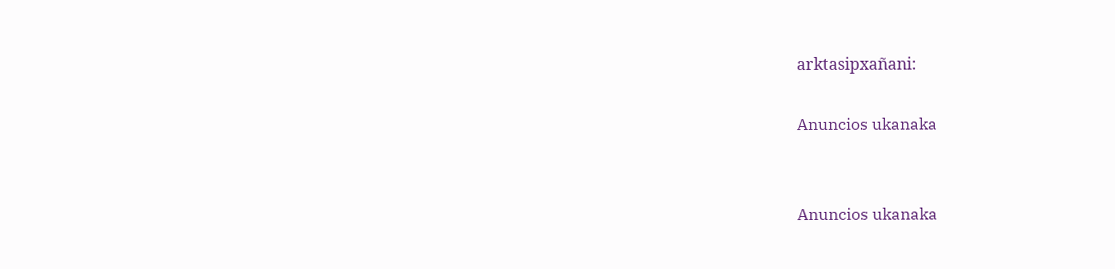arktasipxañani:

Anuncios ukanaka


Anuncios ukanaka